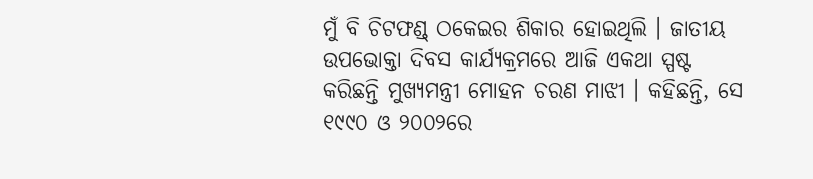ମୁଁ ବି ଚିଟଫଣ୍ଡ୍ ଠକେଇର ଶିକାର ହୋଇଥିଲି । ଜାତୀୟ ଉପଭୋକ୍ତା ଦିବସ କାର୍ଯ୍ୟକ୍ରମରେ ଆଜି ଏକଥା ସ୍ପଷ୍ଟ କରିଛନ୍ତି ମୁଖ୍ୟମନ୍ତ୍ରୀ ମୋହନ ଚରଣ ମାଝୀ । କହିଛନ୍ତି, ସେ ୧୯୯୦ ଓ ୨୦୦୨ରେ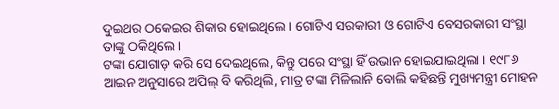ଦୁଇଥର ଠକେଇର ଶିକାର ହୋଇଥିଲେ । ଗୋଟିଏ ସରକାରୀ ଓ ଗୋଟିଏ ବେସରକାରୀ ସଂସ୍ଥା ତାଙ୍କୁ ଠକିଥିଲେ ।
ଟଙ୍କା ଯୋଗାଡ଼ କରି ସେ ଦେଇଥିଲେ, କିନ୍ତୁ ପରେ ସଂସ୍ଥା ହିଁ ଉଭାନ ହୋଇଯାଇଥିଲା । ୧୯୮୬ ଆଇନ ଅନୁସାରେ ଅପିଲ୍ ବି କରିଥିଲି, ମାତ୍ର ଟଙ୍କା ମିଳିଲାନି ବୋଲି କହିଛନ୍ତି ମୁଖ୍ୟମନ୍ତ୍ରୀ ମୋହନ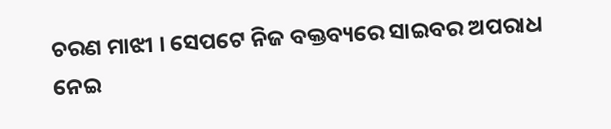ଚରଣ ମାଝୀ । ସେପଟେ ନିଜ ବକ୍ତବ୍ୟରେ ସାଇବର ଅପରାଧ ନେଇ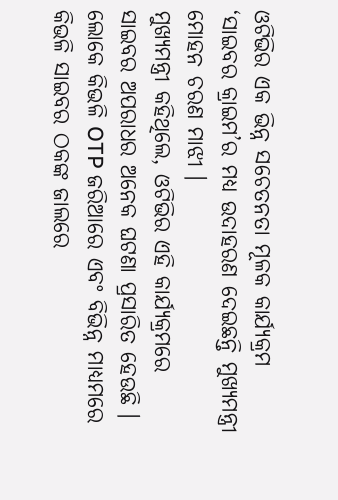ଓଟିଭିର ଏକ ଭିନ୍ନ ସଚେତନତା ମୂଳକ କାର୍ଯ୍ୟକ୍ରମ ‘ସାଇବର କ୍ରାଇମ’ର ମଧ୍ୟ ଉଦାହରଣ ଦେଇଛନ୍ତି ମୁଖ୍ୟମନ୍ତ୍ରୀ ମୋହନ ଚରଣ ମାଝୀ ।
ମୁଖ୍ୟମନ୍ତ୍ରୀ କହିଥିଲେ, ଓଟିଭିର ଏହି କାର୍ଯ୍ୟକ୍ରମରେ ସାଇବର ଅପରାଧର ଅନେକ ଘଟଣା ପ୍ରସାରିତ ହେଉଛି । ଲୋକେ କିଭଳି OTP ଜରିଆରେ ଏବଂ ବିଭିନ୍ନ ମାଧ୍ୟମରେ କିଭଳି ସାଇବର ଠକଙ୍କ ଜାଲରେ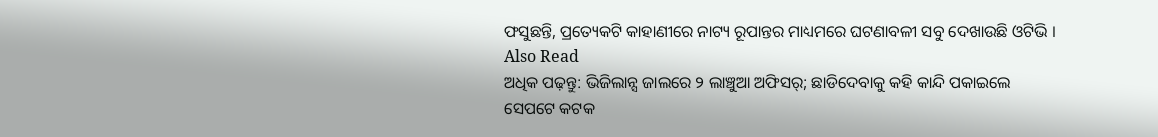ଫସୁଛନ୍ତି, ପ୍ରତ୍ୟେକଟି କାହାଣୀରେ ନାଟ୍ୟ ରୂପାନ୍ତର ମାଧ୍ୟମରେ ଘଟଣାବଳୀ ସବୁ ଦେଖାଉଛି ଓଟିଭି ।
Also Read
ଅଧିକ ପଢ଼ନ୍ତୁ: ଭିଜିଲାନ୍ସ ଜାଲରେ ୨ ଲାଞ୍ଚୁଆ ଅଫିସର୍; ଛାଡିଦେବାକୁ କହି କାନ୍ଦି ପକାଇଲେ
ସେପଟେ କଟକ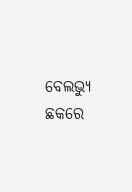ବେଲଭ୍ୟୁ ଛକରେ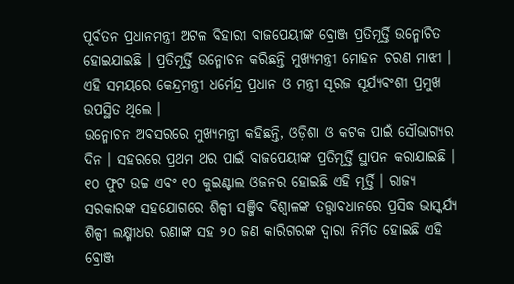ପୂର୍ବତନ ପ୍ରଧାନମନ୍ତ୍ରୀ ଅଟଳ ବିହାରୀ ବାଜପେୟୀଙ୍କ ବ୍ରୋଞ୍ଜ ପ୍ରତିମୂର୍ତ୍ତି ଉନ୍ମୋଚିତ ହୋଇଯାଇଛି । ପ୍ରତିମୂର୍ତ୍ତି ଉନ୍ମୋଚନ କରିଛନ୍ତି ମୁଖ୍ୟମନ୍ତ୍ରୀ ମୋହନ ଚରଣ ମାଝୀ । ଏହି ସମୟରେ କେନ୍ଦ୍ରମନ୍ତ୍ରୀ ଧର୍ମେନ୍ଦ୍ର ପ୍ରଧାନ ଓ ମନ୍ତ୍ରୀ ସୂରଜ ସୂର୍ଯ୍ୟବଂଶୀ ପ୍ରମୁଖ ଉପସ୍ଥିତ ଥିଲେ ।
ଉନ୍ମୋଚନ ଅବସରରେ ମୁଖ୍ୟମନ୍ତ୍ରୀ କହିଛନ୍ତି, ଓଡ଼ିଶା ଓ କଟକ ପାଇଁ ସୌଭାଗ୍ୟର ଦିନ । ସହରରେ ପ୍ରଥମ ଥର ପାଇଁ ବାଜପେୟୀଙ୍କ ପ୍ରତିମୂର୍ତ୍ତି ସ୍ଥାପନ କରାଯାଇଛି । ୧୦ ଫୁଟ ଉଚ୍ଚ ଏବଂ ୧୦ କୁଇଣ୍ଟାଲ ଓଜନର ହୋଇଛି ଏହି ମୂର୍ତ୍ତି । ରାଜ୍ୟ ସରକାରଙ୍କ ସହଯୋଗରେ ଶିଳ୍ପୀ ସଞ୍ଜିବ ବିଶ୍ୱାଳଙ୍କ ତତ୍ତ୍ୱାବଧାନରେ ପ୍ରସିଦ୍ଧ ଭାସ୍କର୍ଯ୍ୟ ଶିଳ୍ପୀ ଲକ୍ଷ୍ମୀଧର ରଣାଙ୍କ ସହ ୨୦ ଜଣ କାରିଗରଙ୍କ ଦ୍ୱାରା ନିର୍ମିତ ହୋଇଛି ଏହି ବ୍ରୋଞ୍ଜ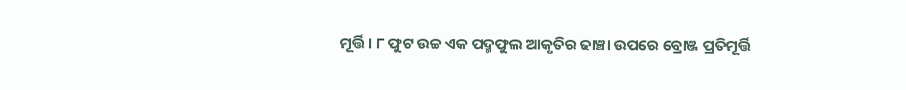ମୂର୍ତ୍ତି । ୮ ଫୁଟ ଉଚ୍ଚ ଏକ ପଦ୍ମଫୁଲ ଆକୃତିର ଢାଞ୍ଚା ଉପରେ ବ୍ରୋଞ୍ଜ ପ୍ରତିମୂର୍ତ୍ତି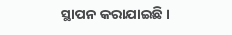ସ୍ଥାପନ କରାଯାଇଛି ।